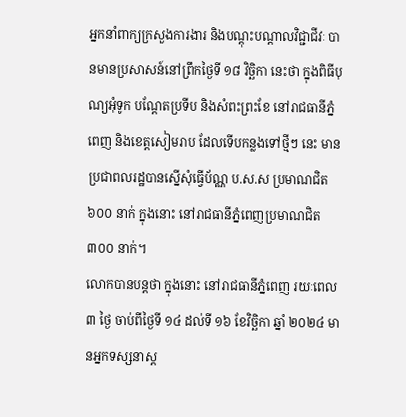អ្នកនាំពាក្យក្រសួងការងារ និងបណ្ដុះបណ្ដាលវិជ្ជាជីវៈ បានមានប្រសាសន៍នៅព្រឹកថ្ងៃទី ១៨ វិច្ឆិកា នេះថា ក្នុងពិធីបុណ្យអុំទូក បណ្ដែតប្រទីប និងសំពះព្រះខែ នៅរាជធានីភ្នំពេញ និងខេត្តសៀមរាប ដែលទើបកន្លងទៅថ្មីៗ នេះ មានប្រជាពលរដ្ឋបានស្នើសុំធ្វើប័ណ្ណ ប.ស.ស ប្រមាណជិត ៦០០ នាក់ ក្នុងនោះ នៅរាជធានីភ្នំពេញប្រមាណជិត ៣០០ នាក់។
លោកបានបន្តថា ក្នុងនោះ នៅរាជធានីភ្នំពេញ រយៈពេល ៣ ថ្ងៃ ចាប់ពីថ្ងៃទី ១៤ ដល់ទី ១៦ ខែវិច្ឆិកា ឆ្នាំ ២០២៤ មានអ្នកទស្សនាស្ត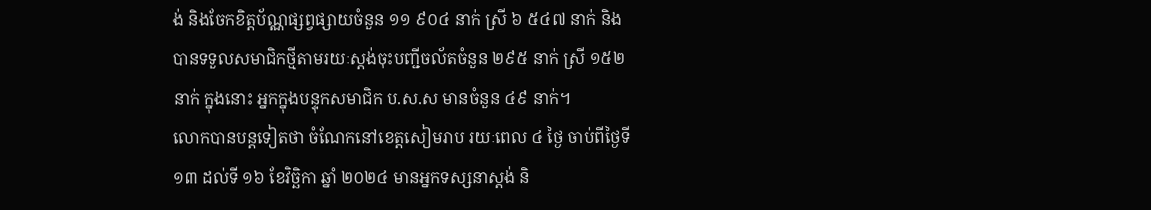ង់ និងចែកខិត្តប័ណ្ណផ្សព្វផ្សាយចំនួន ១១ ៩០៤ នាក់ ស្រី ៦ ៥៤៧ នាក់ និងបានទទួលសមាជិកថ្មីតាមរយៈស្តង់ចុះបញ្ជីចល័តចំនួន ២៩៥ នាក់ ស្រី ១៥២ នាក់ ក្នុងនោះ អ្នកក្នុងបន្ទុកសមាជិក ប.ស.ស មានចំនួន ៤៩ នាក់។
លោកបានបន្តទៀតថា ចំណែកនៅខេត្តសៀមរាប រយៈពេល ៤ ថ្ងៃ ចាប់ពីថ្ងៃទី ១៣ ដល់ទី ១៦ ខែវិច្ឆិកា ឆ្នាំ ២០២៤ មានអ្នកទស្សនាស្តង់ និ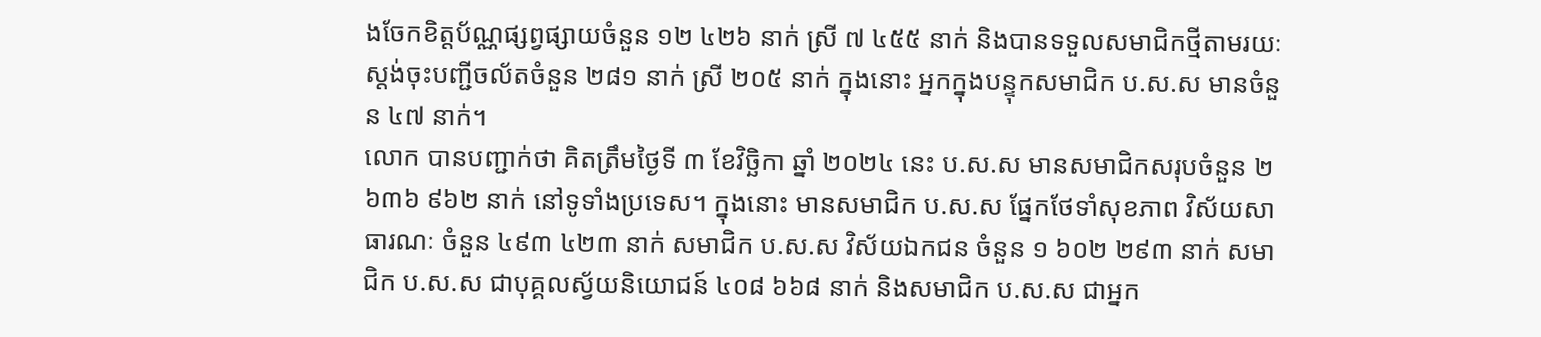ងចែកខិត្តប័ណ្ណផ្សព្វផ្សាយចំនួន ១២ ៤២៦ នាក់ ស្រី ៧ ៤៥៥ នាក់ និងបានទទួលសមាជិកថ្មីតាមរយៈស្តង់ចុះបញ្ជីចល័តចំនួន ២៨១ នាក់ ស្រី ២០៥ នាក់ ក្នុងនោះ អ្នកក្នុងបន្ទុកសមាជិក ប.ស.ស មានចំនួន ៤៧ នាក់។
លោក បានបញ្ជាក់ថា គិតត្រឹមថ្ងៃទី ៣ ខែវិច្ឆិកា ឆ្នាំ ២០២៤ នេះ ប.ស.ស មានសមាជិកសរុបចំនួន ២ ៦៣៦ ៩៦២ នាក់ នៅទូទាំងប្រទេស។ ក្នុងនោះ មានសមាជិក ប.ស.ស ផ្នែកថែទាំសុខភាព វិស័យសាធារណៈ ចំនួន ៤៩៣ ៤២៣ នាក់ សមាជិក ប.ស.ស វិស័យឯកជន ចំនួន ១ ៦០២ ២៩៣ នាក់ សមាជិក ប.ស.ស ជាបុគ្គលស្វ័យនិយោជន៍ ៤០៨ ៦៦៨ នាក់ និងសមាជិក ប.ស.ស ជាអ្នក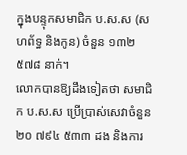ក្នុងបន្ទុកសមាជិក ប.ស.ស (សហព័ទ្ធ និងកូន) ចំនួន ១៣២ ៥៧៨ នាក់។
លោកបានឱ្យដឹងទៀតថា សមាជិក ប.ស.ស ប្រើប្រាស់សេវាចំនួន ២០ ៧៩៤ ៥៣៣ ដង និងការ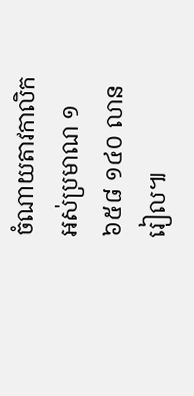ចំណាយតាវកាលិកអស់ប្រមាណ ១ ៦៥៨ ១៤០ លានរៀល៕